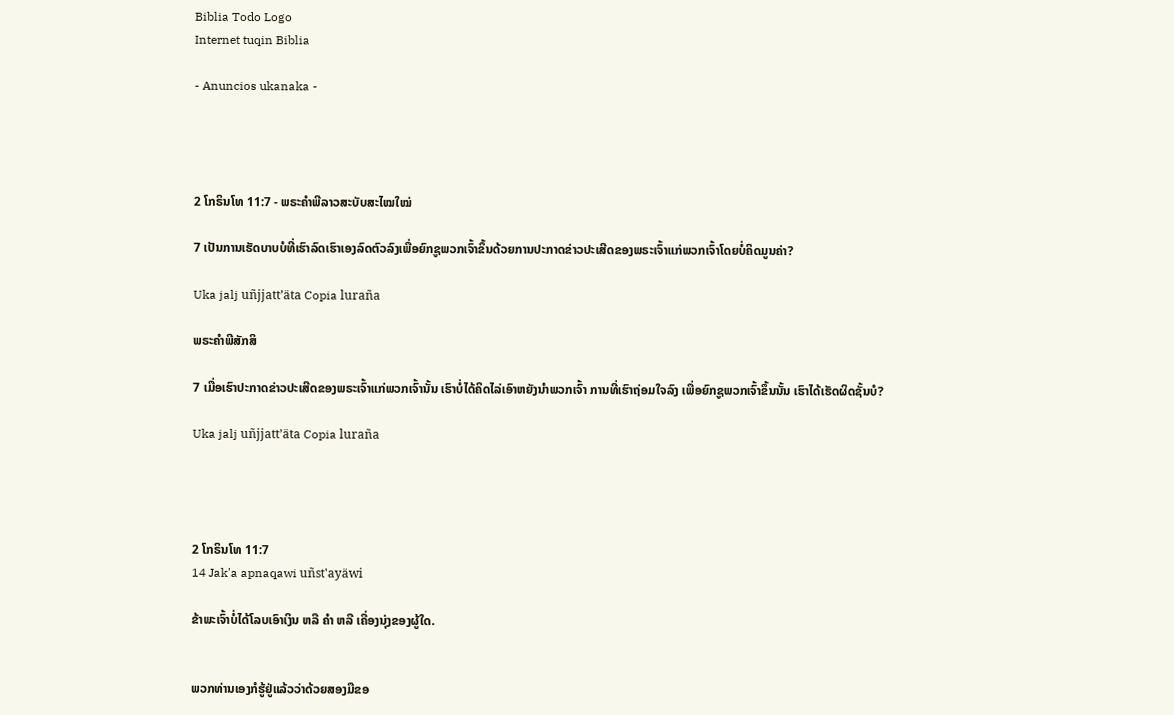Biblia Todo Logo
Internet tuqin Biblia

- Anuncios ukanaka -




2 ໂກຣິນໂທ 11:7 - ພຣະຄຳພີລາວສະບັບສະໄໝໃໝ່

7 ເປັນການເຮັດບາບບໍທີ່ເຮົາລົດເຮົາເອງລົດຕົວລົງເພື່ອຍົກຊູພວກເຈົ້າຂຶ້ນດ້ວຍການປະກາດຂ່າວປະເສີດຂອງພຣະເຈົ້າແກ່ພວກເຈົ້າໂດຍບໍ່ຄິດມູນຄ່າ?

Uka jalj uñjjattʼäta Copia luraña

ພຣະຄຳພີສັກສິ

7 ເມື່ອເຮົາປະກາດຂ່າວປະເສີດຂອງພຣະເຈົ້າແກ່ພວກເຈົ້ານັ້ນ ເຮົາບໍ່ໄດ້ຄິດໄລ່ເອົາຫຍັງນຳພວກເຈົ້າ ການທີ່ເຮົາຖ່ອມໃຈລົງ ເພື່ອຍົກຊູພວກເຈົ້າຂຶ້ນນັ້ນ ເຮົາໄດ້ເຮັດຜິດຊັ້ນບໍ?

Uka jalj uñjjattʼäta Copia luraña




2 ໂກຣິນໂທ 11:7
14 Jak'a apnaqawi uñst'ayäwi

ຂ້າພະເຈົ້າບໍ່ໄດ້ໂລບເອົາເງິນ ຫລື ຄຳ ຫລື ເຄື່ອງນຸ່ງຂອງຜູ້ໃດ.


ພວກທ່ານເອງກໍຮູ້ຢູ່ແລ້ວວ່າດ້ວຍສອງມືຂອ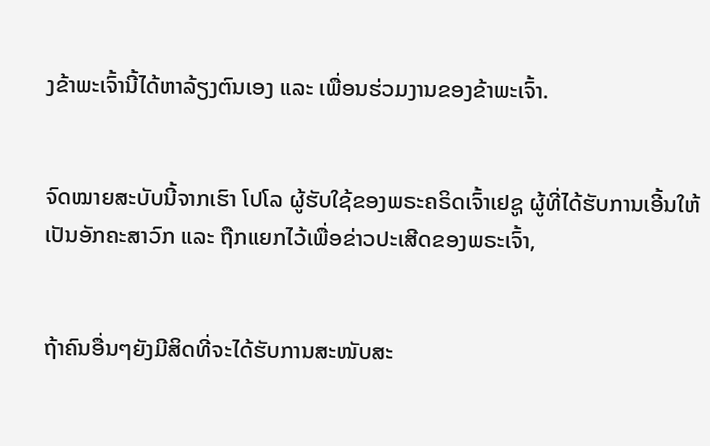ງຂ້າພະເຈົ້ານີ້ໄດ້ຫາລ້ຽງຕົນເອງ ແລະ ເພື່ອນຮ່ວມງານຂອງຂ້າພະເຈົ້າ.


ຈົດໝາຍສະບັບນີ້ຈາກເຮົາ ໂປໂລ ຜູ້ຮັບໃຊ້ຂອງພຣະຄຣິດເຈົ້າເຢຊູ ຜູ້ທີ່ໄດ້ຮັບການເອີ້ນໃຫ້ເປັນອັກຄະສາວົກ ແລະ ຖືກແຍກໄວ້ເພື່ອຂ່າວປະເສີດຂອງພຣະເຈົ້າ,


ຖ້າຄົນອື່ນໆຍັງມີສິດທີ່ຈະໄດ້ຮັບການສະໜັບສະ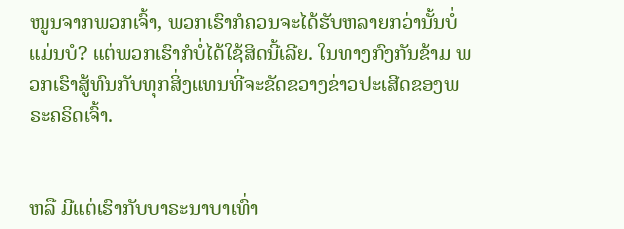ໜູນຈາກພວກເຈົ້າ, ພວກເຮົາກໍຄວນຈະໄດ້ຮັບຫລາຍກວ່ານັ້ນບໍ່ແມ່ນບໍ? ແຕ່ພວກເຮົາກໍບໍ່ໄດ້ໃຊ້ສິດນີ້ເລີຍ. ໃນທາງກົງກັນຂ້າມ ພວກເຮົາສູ້ທົນກັບທຸກສິ່ງແທນທີ່ຈະຂັດຂວາງຂ່າວປະເສີດຂອງພຣະຄຣິດເຈົ້າ.


ຫລື ມີແຕ່ເຮົາກັບບາຣະນາບາເທົ່າ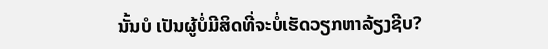ນັ້ນບໍ ເປັນຜູ້ບໍ່ມີສິດທີ່ຈະບໍ່ເຮັດວຽກຫາລ້ຽງຊີບ?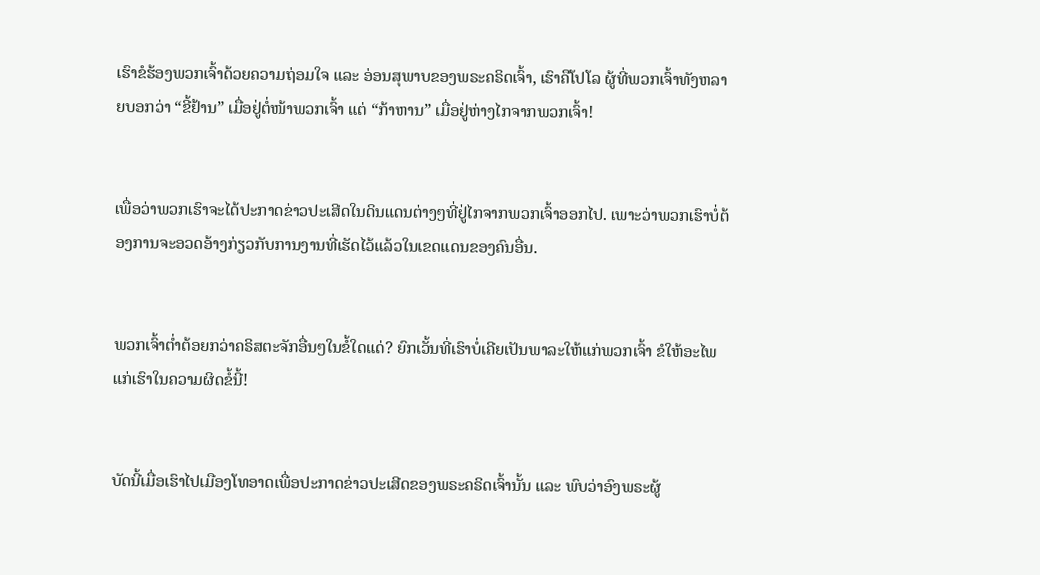ເຮົາຂໍຮ້ອງພວກເຈົ້າດ້ວຍຄວາມຖ່ອມໃຈ ແລະ ອ່ອນສຸພາບຂອງພຣະຄຣິດເຈົ້າ, ເຮົາຄືໂປໂລ ຜູ້ທີ່ພວກເຈົ້າທັງຫລາຍບອກວ່າ “ຂີ້ຢ້ານ” ເມື່ອຢູ່ຕໍ່ໜ້າພວກເຈົ້າ ແຕ່ “ກ້າຫານ” ເມື່ອຢູ່ຫ່າງໄກຈາກພວກເຈົ້າ!


ເພື່ອວ່າພວກເຮົາຈະໄດ້ປະກາດຂ່າວປະເສີດໃນດິນແດນຕ່າງໆທີ່ຢູ່ໄກຈາກພວກເຈົ້າອອກໄປ. ເພາະວ່າພວກເຮົາບໍ່ຕ້ອງການຈະອວດອ້າງກ່ຽວກັບການງານທີ່ເຮັດໄວ້ແລ້ວໃນເຂດແດນຂອງຄົນອື່ນ.


ພວກເຈົ້າຕໍ່າຕ້ອຍກວ່າຄຣິສຕະຈັກອື່ນໆໃນຂໍ້ໃດແດ່? ຍົກເວັ້ນທີ່ເຮົາບໍ່ເຄີຍເປັນພາລະໃຫ້ແກ່ພວກເຈົ້າ ຂໍໃຫ້ອະໄພແກ່ເຮົາໃນຄວາມຜິດຂໍ້ນີ້!


ບັດນີ້ເມື່ອເຮົາໄປເມືອງໂທອາດເພື່ອປະກາດຂ່າວປະເສີດຂອງພຣະຄຣິດເຈົ້ານັ້ນ ແລະ ພົບວ່າອົງພຣະຜູ້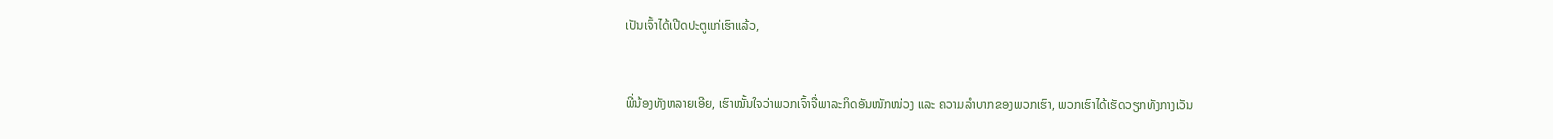ເປັນເຈົ້າໄດ້ເປີດປະຕູແກ່ເຮົາແລ້ວ,


ພີ່ນ້ອງທັງຫລາຍເອີຍ, ເຮົາໝັ້ນໃຈວ່າພວກເຈົ້າຈື່ພາລະກິດອັນໜັກໜ່ວງ ແລະ ຄວາມລໍາບາກຂອງພວກເຮົາ, ພວກເຮົາໄດ້ເຮັດວຽກທັງກາງເວັນ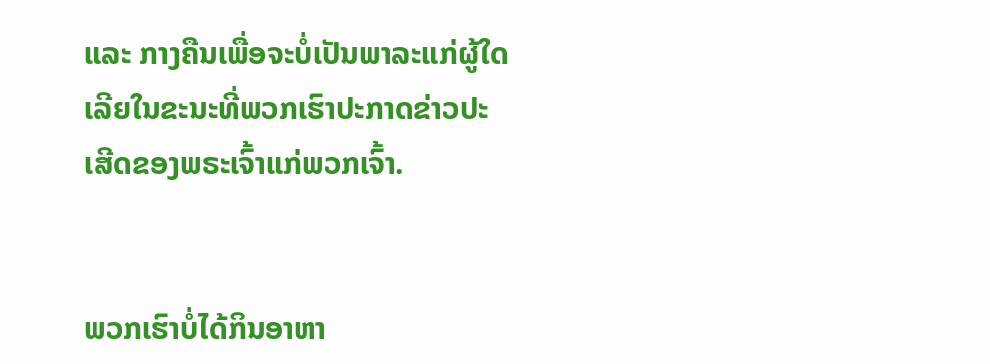ແລະ ກາງຄືນເພື່ອຈະບໍ່ເປັນພາລະແກ່ຜູ້ໃດເລີຍໃນຂະນະທີ່ພວກເຮົາປະກາດຂ່າວປະເສີດຂອງພຣະເຈົ້າແກ່ພວກເຈົ້າ.


ພວກເຮົາບໍ່ໄດ້ກິນອາຫາ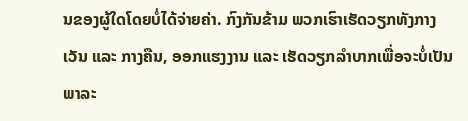ນຂອງຜູ້ໃດໂດຍບໍ່ໄດ້ຈ່າຍຄ່າ. ກົງກັນຂ້າມ ພວກເຮົາເຮັດວຽກທັງກາງເວັນ ແລະ ກາງຄືນ, ອອກແຮງງານ ແລະ ເຮັດວຽກລຳບາກເພື່ອຈະບໍ່ເປັນພາລະ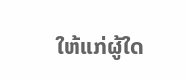ໃຫ້ແກ່ຜູ້ໃດ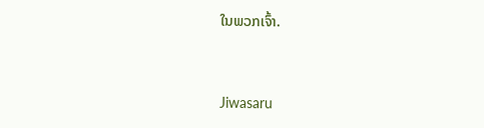ໃນພວກເຈົ້າ.


Jiwasaru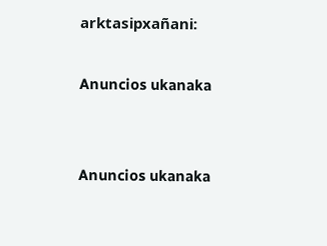arktasipxañani:

Anuncios ukanaka


Anuncios ukanaka